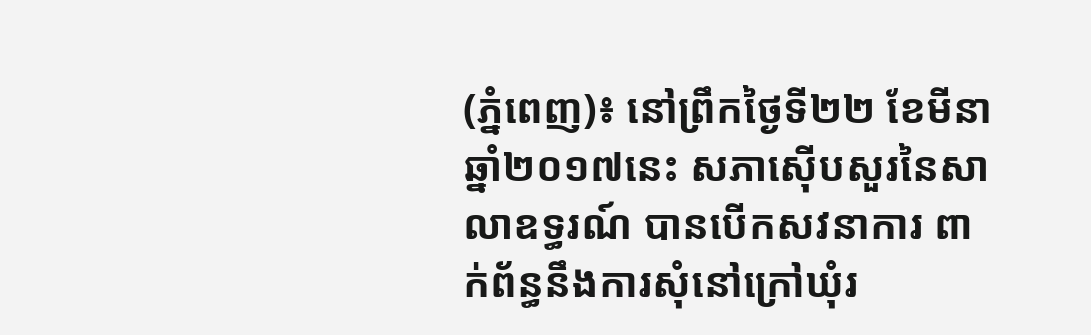(ភ្នំពេញ)៖ នៅព្រឹកថ្ងៃទី២២ ខែមីនា ឆ្នាំ២០១៧នេះ សភាស៊ើបសួរនៃសាលាឧទ្ធរណ៍ បានបើកសវនាការ ពាក់ព័ន្ធនឹងការសុំនៅក្រៅឃុំរ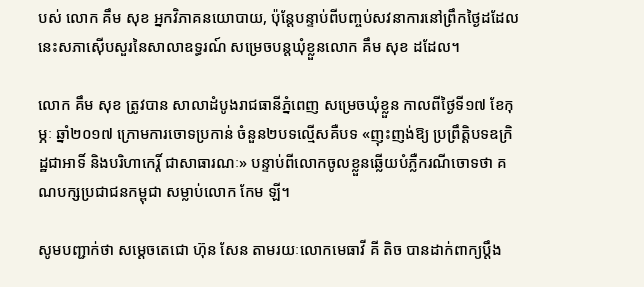បស់ លោក គឹម សុខ អ្នកវិភាគនយោបាយ, ប៉ុន្តែបន្ទាប់ពីបញ្ចប់សវនាការនៅព្រឹកថ្ងៃដដែលនេះសភាស៊ើបសួរនៃសាលាឧទ្ធរណ៍ សម្រេចបន្តឃុំខ្លួនលោក គឹម សុខ ដដែល។

លោក គឹម សុខ ត្រូវបាន សាលាដំបូងរាជធានីភ្នំពេញ សម្រេចឃុំខ្លួន កាលពីថ្ងៃទី១៧ ខែកុម្ភៈ ឆ្នាំ២០១៧ ក្រោមការចោទប្រកាន់ ចំនួន២បទល្មើសគឺបទ «ញុះញង់ឱ្យ ប្រព្រឹត្តិបទឧក្រិដ្ឋជាអាទិ៍ និងបរិហាកេរ្តិ៍ ជាសាធារណៈ» បន្ទាប់ពីលោកចូលខ្លួនឆ្លើយបំភ្លឺករណីចោទថា គណបក្សប្រជាជនកម្ពុជា សម្លាប់លោក កែម ឡី។

សូមបញ្ជាក់ថា សម្តេចតេជោ ហ៊ុន សែន តាមរយៈលោកមេធាវី គី តិច បានដាក់ពាក្យប្តឹង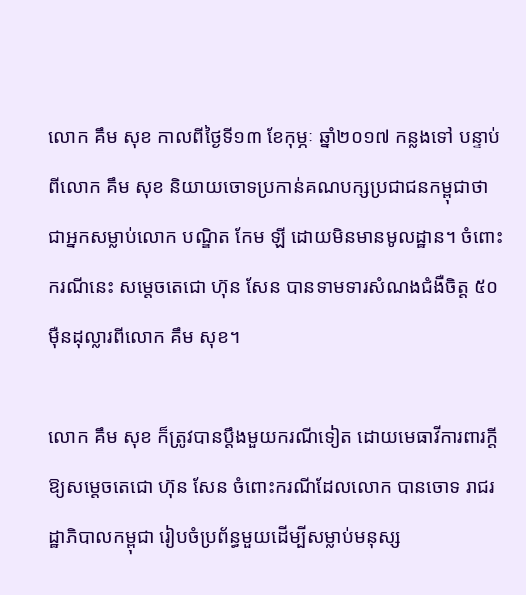លោក គឹម សុខ កាលពីថ្ងៃទី១៣ ខែកុម្ភៈ ឆ្នាំ២០១៧ កន្លងទៅ បន្ទាប់ពីលោក គឹម សុខ និយាយចោទប្រកាន់គណបក្សប្រជាជនកម្ពុជាថា ជាអ្នកសម្លាប់លោក បណ្ឌិត កែម ឡី ដោយមិនមានមូលដ្ឋាន។ ចំពោះករណីនេះ សម្តេចតេជោ ហ៊ុន សែន បានទាមទារសំណងជំងឺចិត្ត ៥០ម៉ឺនដុល្លារពីលោក គឹម សុខ។

លោក គឹម សុខ ក៏ត្រូវបានប្តឹងមួយករណីទៀត ដោយមេធាវីការពារក្តីឱ្យសម្តេចតេជោ ហ៊ុន សែន ចំពោះករណីដែលលោក បានចោទ រាជរដ្ឋាភិបាលកម្ពុជា រៀបចំប្រព័ន្ធមួយដើម្បីសម្លាប់មនុស្ស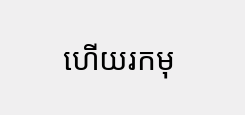ហើយរកមុ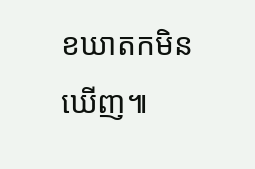ខឃាតកមិនឃើញ៕